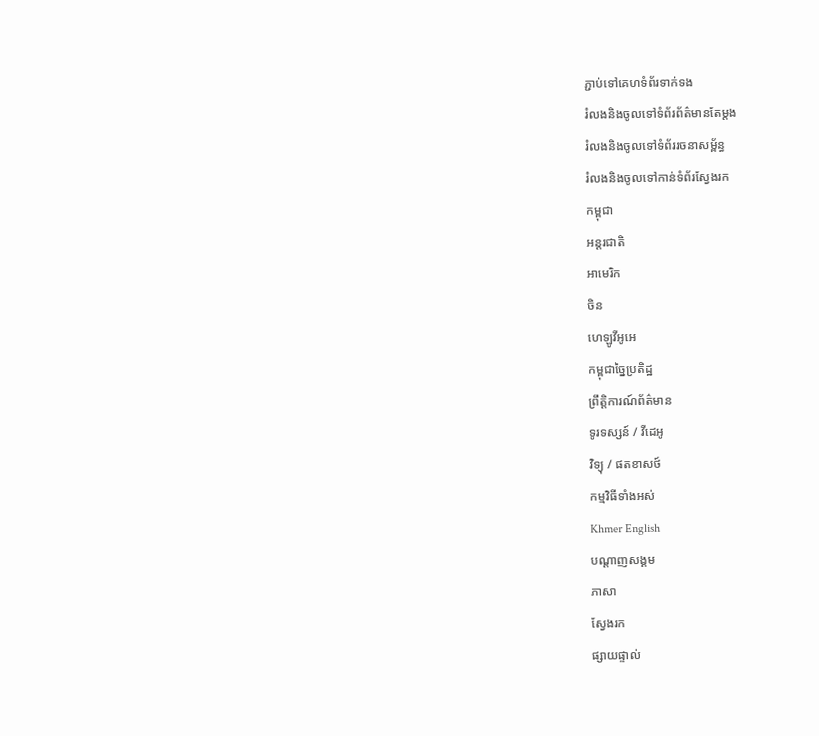ភ្ជាប់ទៅគេហទំព័រទាក់ទង
រំលងនិងចូលទៅទំព័រព័ត៌មានតែម្តង
រំលងនិងចូលទៅទំព័ររចនាសម្ព័ន្ធ
រំលងនិងចូលទៅកាន់ទំព័រស្វែងរក
កម្ពុជា
អន្តរជាតិ
អាមេរិក
ចិន
ហេឡូវីអូអេ
កម្ពុជាច្នៃប្រតិដ្ឋ
ព្រឹត្តិការណ៍ព័ត៌មាន
ទូរទស្សន៍ / វីដេអូ
វិទ្យុ / ផតខាសថ៍
កម្មវិធីទាំងអស់
Khmer English
បណ្តាញសង្គម
ភាសា
ស្វែងរក
ផ្សាយផ្ទាល់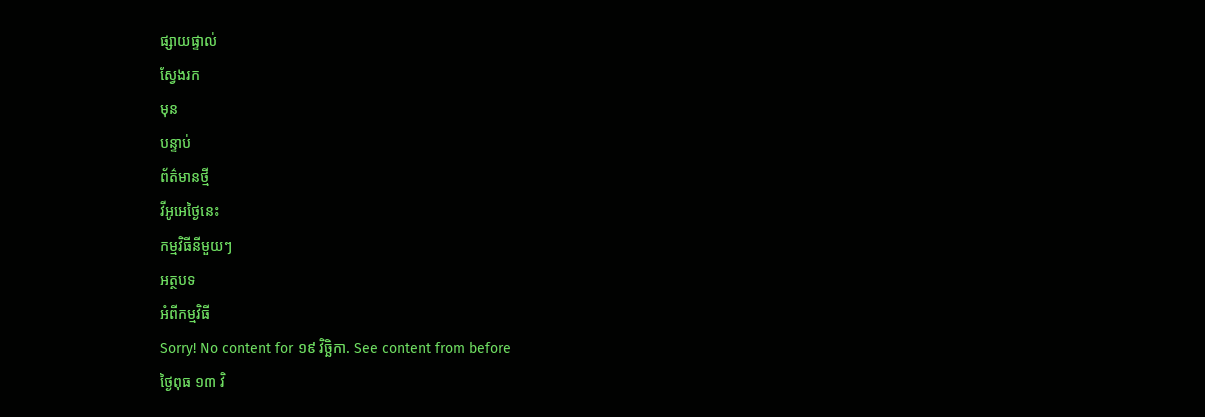ផ្សាយផ្ទាល់
ស្វែងរក
មុន
បន្ទាប់
ព័ត៌មានថ្មី
វីអូអេថ្ងៃនេះ
កម្មវិធីនីមួយៗ
អត្ថបទ
អំពីកម្មវិធី
Sorry! No content for ១៩ វិច្ឆិកា. See content from before
ថ្ងៃពុធ ១៣ វិ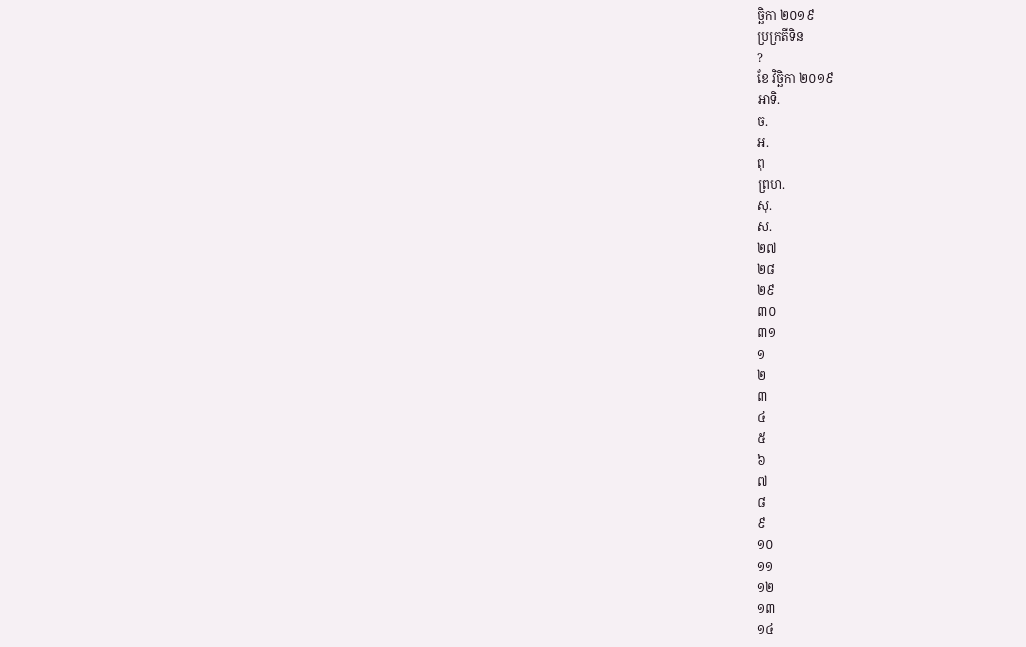ច្ឆិកា ២០១៩
ប្រក្រតីទិន
?
ខែ វិច្ឆិកា ២០១៩
អាទិ.
ច.
អ.
ពុ
ព្រហ.
សុ.
ស.
២៧
២៨
២៩
៣០
៣១
១
២
៣
៤
៥
៦
៧
៨
៩
១០
១១
១២
១៣
១៤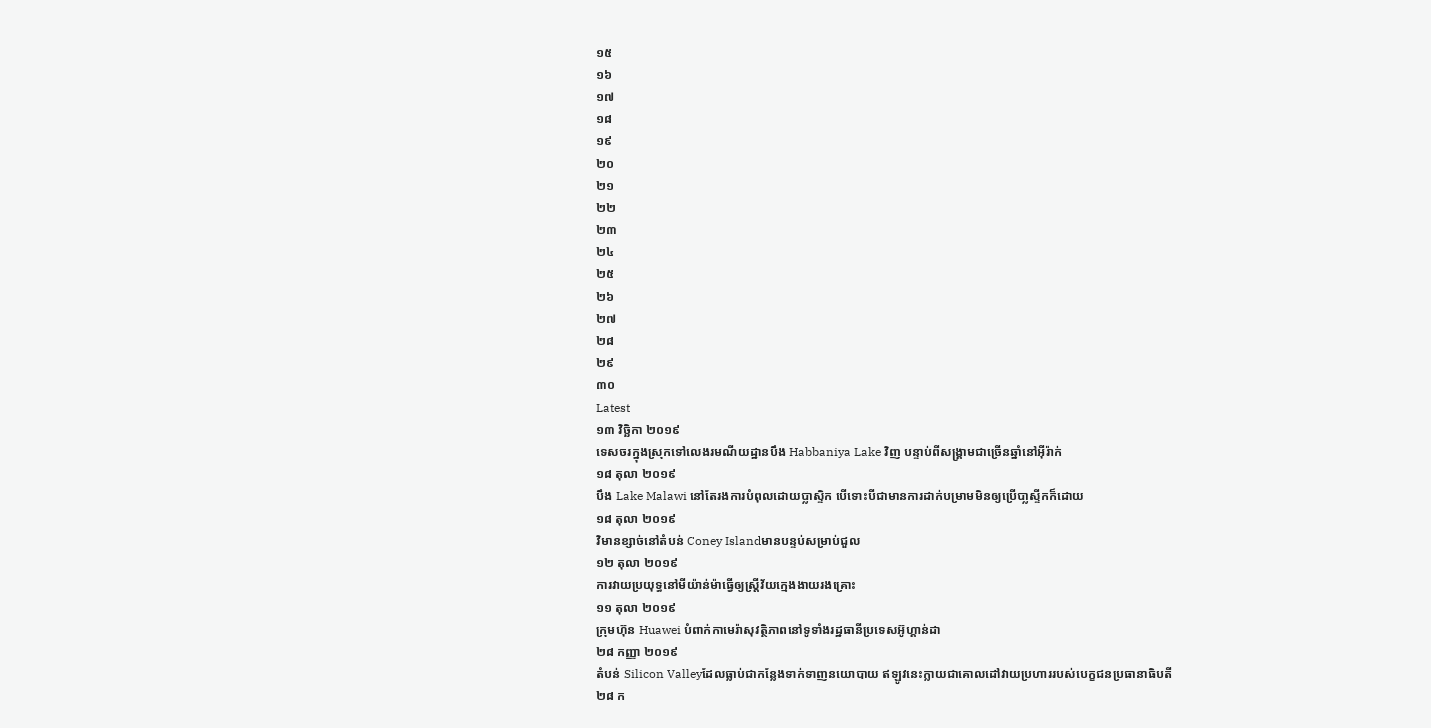១៥
១៦
១៧
១៨
១៩
២០
២១
២២
២៣
២៤
២៥
២៦
២៧
២៨
២៩
៣០
Latest
១៣ វិច្ឆិកា ២០១៩
ទេសចរក្នុងស្រុកទៅលេងរមណីយដ្ឋានបឹង Habbaniya Lake វិញ បន្ទាប់ពីសង្គ្រាមជាច្រើនឆ្នាំនៅអ៊ីរ៉ាក់
១៨ តុលា ២០១៩
បឹង Lake Malawi នៅតែរងការបំពុលដោយប្លាស្ទិក បើទោះបីជាមានការដាក់បម្រាមមិនឲ្យប្រើបា្លស្ទីកក៏ដោយ
១៨ តុលា ២០១៩
វិមានខ្សាច់នៅតំបន់ Coney Islandមានបន្ទប់សម្រាប់ជួល
១២ តុលា ២០១៩
ការវាយប្រយុទ្ធនៅមីយ៉ាន់ម៉ាធ្វើឲ្យស្ត្រីវ័យក្មេងងាយរងគ្រោះ
១១ តុលា ២០១៩
ក្រុមហ៊ុន Huawei បំពាក់កាមេរ៉ាសុវត្ថិភាពនៅទូទាំងរដ្ឋធានីប្រទេសអ៊ូហ្គាន់ដា
២៨ កញ្ញា ២០១៩
តំបន់ Silicon Valleyដែលធ្លាប់ជាកន្លែងទាក់ទាញនយោបាយ ឥឡូវនេះក្លាយជាគោលដៅវាយប្រហាររបស់បេក្ខជនប្រធានាធិបតី
២៨ ក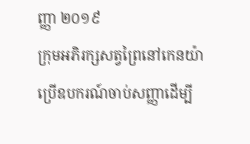ញ្ញា ២០១៩
ក្រុមអភិរក្សសត្វព្រៃនៅកេនយ៉ាប្រើឧបករណ៍ចាប់សញ្ញាដើម្បី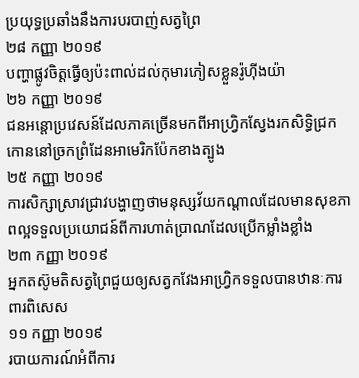ប្រយុទ្ធប្រឆាំងនឹងការបរបាញ់សត្វព្រៃ
២៨ កញ្ញា ២០១៩
បញ្ហាផ្លូវចិត្តធ្វើឲ្យប៉ះពាល់ដល់កុមារភៀសខ្លួនរ៉ូហ៊ីងយ៉ា
២៦ កញ្ញា ២០១៩
ជនអន្តោប្រវេសន៍ដែលភាគច្រើនមកពីអាហ្វ្រិកស្វែងរកសិទ្ធិជ្រកកោននៅច្រកព្រំដែនអាមេរិកប៉ែកខាងត្បូង
២៥ កញ្ញា ២០១៩
ការសិក្សាស្រាវជ្រាវបង្ហាញថាមនុស្សវ័យកណ្តាលដែលមានសុខភាពល្អទទួលប្រយោជន៍ពីការហាត់ប្រាណដែលប្រើកម្លាំងខ្លាំង
២៣ កញ្ញា ២០១៩
អ្នកតស៊ូមតិសត្វព្រៃជួយឲ្យសត្វកវែងអាហ្វ្រិកទទួលបានឋានៈការពារពិសេស
១១ កញ្ញា ២០១៩
របាយការណ៍អំពីការ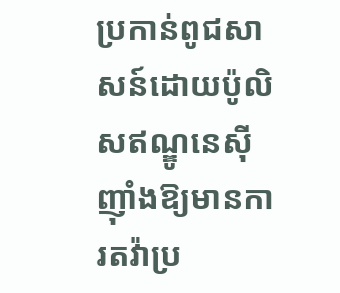ប្រកាន់ពូជសាសន៍ដោយប៉ូលិសឥណ្ឌូនេស៊ី ញ៉ាំងឱ្យមានការតវ៉ាប្រ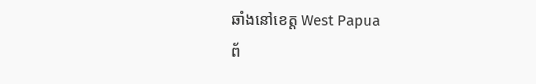ឆាំងនៅខេត្ត West Papua
ព័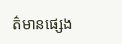ត៌មានផ្សេង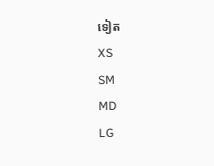ទៀត
XS
SM
MD
LG